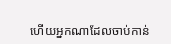ហើយអ្នកណាដែលចាប់កាន់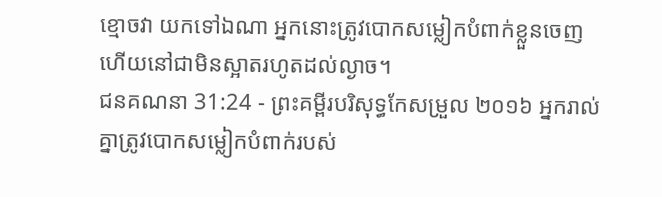ខ្មោចវា យកទៅឯណា អ្នកនោះត្រូវបោកសម្លៀកបំពាក់ខ្លួនចេញ ហើយនៅជាមិនស្អាតរហូតដល់ល្ងាច។
ជនគណនា 31:24 - ព្រះគម្ពីរបរិសុទ្ធកែសម្រួល ២០១៦ អ្នករាល់គ្នាត្រូវបោកសម្លៀកបំពាក់របស់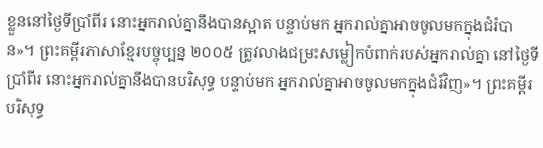ខ្លួននៅថ្ងៃទីប្រាំពីរ នោះអ្នករាល់គ្នានឹងបានស្អាត បន្ទាប់មក អ្នករាល់គ្នាអាចចូលមកក្នុងជំរំបាន»។ ព្រះគម្ពីរភាសាខ្មែរបច្ចុប្បន្ន ២០០៥ ត្រូវលាងជម្រះសម្លៀកបំពាក់របស់អ្នករាល់គ្នា នៅថ្ងៃទីប្រាំពីរ នោះអ្នករាល់គ្នានឹងបានបរិសុទ្ធ បន្ទាប់មក អ្នករាល់គ្នាអាចចូលមកក្នុងជំរំវិញ»។ ព្រះគម្ពីរបរិសុទ្ធ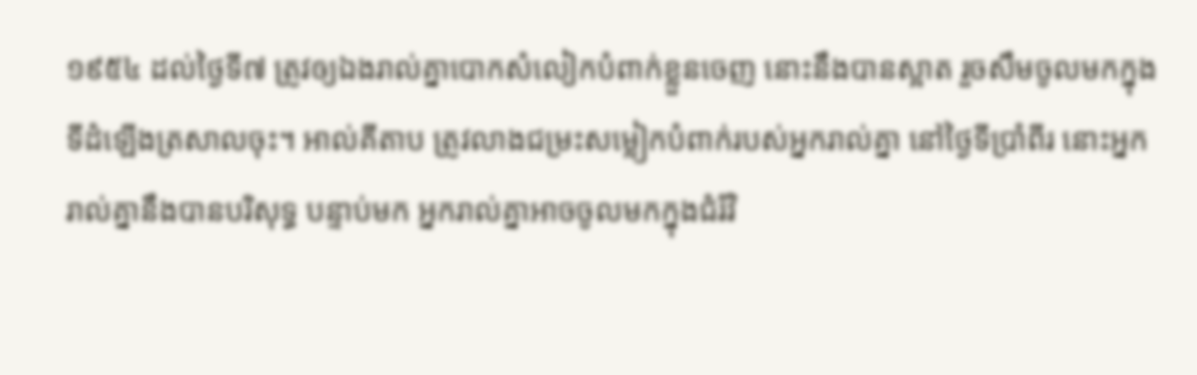១៩៥៤ ដល់ថ្ងៃទី៧ ត្រូវឲ្យឯងរាល់គ្នាបោកសំលៀកបំពាក់ខ្លួនចេញ នោះនឹងបានស្អាត រួចសឹមចូលមកក្នុងទីដំឡើងត្រសាលចុះ។ អាល់គីតាប ត្រូវលាងជម្រះសម្លៀកបំពាក់របស់អ្នករាល់គ្នា នៅថ្ងៃទីប្រាំពីរ នោះអ្នករាល់គ្នានឹងបានបរិសុទ្ធ បន្ទាប់មក អ្នករាល់គ្នាអាចចូលមកក្នុងជំរំវិ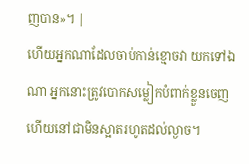ញបាន»។ |
ហើយអ្នកណាដែលចាប់កាន់ខ្មោចវា យកទៅឯណា អ្នកនោះត្រូវបោកសម្លៀកបំពាក់ខ្លួនចេញ ហើយនៅជាមិនស្អាតរហូតដល់ល្ងាច។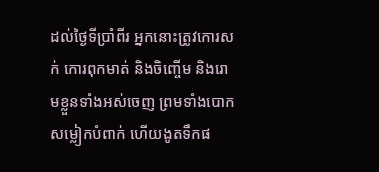ដល់ថ្ងៃទីប្រាំពីរ អ្នកនោះត្រូវកោរសក់ កោរពុកមាត់ និងចិញ្ចើម និងរោមខ្លួនទាំងអស់ចេញ ព្រមទាំងបោកសម្លៀកបំពាក់ ហើយងូតទឹកផ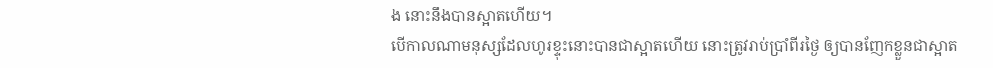ង នោះនឹងបានស្អាតហើយ។
បើកាលណាមនុស្សដែលហូរខ្ទុះនោះបានជាស្អាតហើយ នោះត្រូវរាប់ប្រាំពីរថ្ងៃ ឲ្យបានញែកខ្លួនជាស្អាត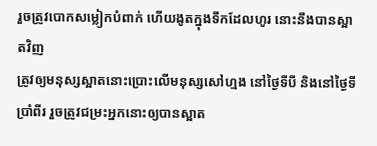រួចត្រូវបោកសម្លៀកបំពាក់ ហើយងូតក្នុងទឹកដែលហូរ នោះនឹងបានស្អាតវិញ
ត្រូវឲ្យមនុស្សស្អាតនោះប្រោះលើមនុស្សសៅហ្មង នៅថ្ងៃទីបី និងនៅថ្ងៃទីប្រាំពីរ រួចត្រូវជម្រះអ្នកនោះឲ្យបានស្អាត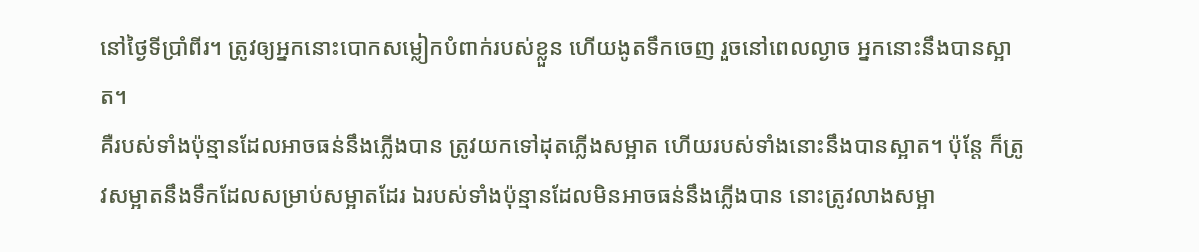នៅថ្ងៃទីប្រាំពីរ។ ត្រូវឲ្យអ្នកនោះបោកសម្លៀកបំពាក់របស់ខ្លួន ហើយងូតទឹកចេញ រួចនៅពេលល្ងាច អ្នកនោះនឹងបានស្អាត។
គឺរបស់ទាំងប៉ុន្មានដែលអាចធន់នឹងភ្លើងបាន ត្រូវយកទៅដុតភ្លើងសម្អាត ហើយរបស់ទាំងនោះនឹងបានស្អាត។ ប៉ុន្តែ ក៏ត្រូវសម្អាតនឹងទឹកដែលសម្រាប់សម្អាតដែរ ឯរបស់ទាំងប៉ុន្មានដែលមិនអាចធន់នឹងភ្លើងបាន នោះត្រូវលាងសម្អា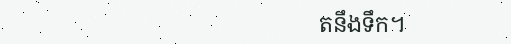តនឹងទឹក។